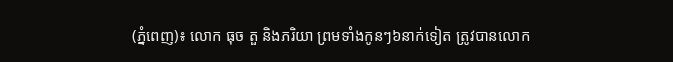(ភ្នំពេញ)៖ លោក ធុច តួ និងភរិយា ព្រមទាំងកូនៗ៦នាក់ទៀត ត្រូវបានលោក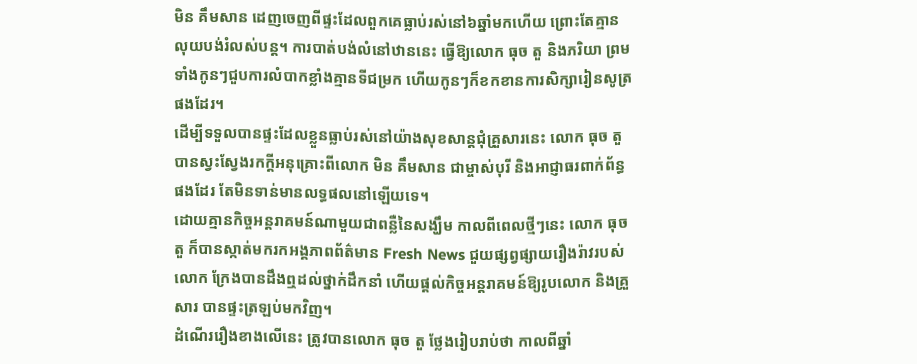មិន គឹមសាន ដេញចេញពីផ្ទះដែលពួកគេធ្លាប់រស់នៅ៦ឆ្នាំមកហើយ ព្រោះតែគ្មានលុយបង់រំលស់បន្ត។ ការបាត់បង់លំនៅឋាននេះ ធ្វើឱ្យលោក ធុច តួ និងភរិយា ព្រមទាំងកូនៗជួបការលំបាកខ្លាំងគ្មានទីជម្រក ហើយកូនៗក៏ខកខានការសិក្សារៀនសូត្រផងដែរ។
ដើម្បីទទួលបានផ្ទះដែលខ្លួនធ្លាប់រស់នៅយ៉ាងសុខសាន្តជុំគ្រួសារនេះ លោក ធុច តួ បានស្វះស្វែងរកក្តីអនុគ្រោះពីលោក មិន គឹមសាន ជាម្ចាស់បុរី និងអាជ្ញាធរពាក់ព័ន្ធផងដែរ តែមិនទាន់មានលទ្ធផលនៅឡើយទេ។
ដោយគ្មានកិច្ចអន្តរាគមន៍ណាមួយជាពន្លឺនៃសង្ឃឹម កាលពីពេលថ្មីៗនេះ លោក ធុច តួ ក៏បានស្កាត់មករកអង្គភាពព័ត៌មាន Fresh News ជួយផ្សព្វផ្សាយរឿងរ៉ាវរបស់លោក ក្រែងបានដឹងឮដល់ថ្នាក់ដឹកនាំ ហើយផ្តល់កិច្ចអន្តរាគមន៍ឱ្យរូបលោក និងគ្រួសារ បានផ្ទះត្រឡប់មកវិញ។
ដំណើររឿងខាងលើនេះ ត្រូវបានលោក ធុច តួ ថ្លែងរៀបរាប់ថា កាលពីឆ្នាំ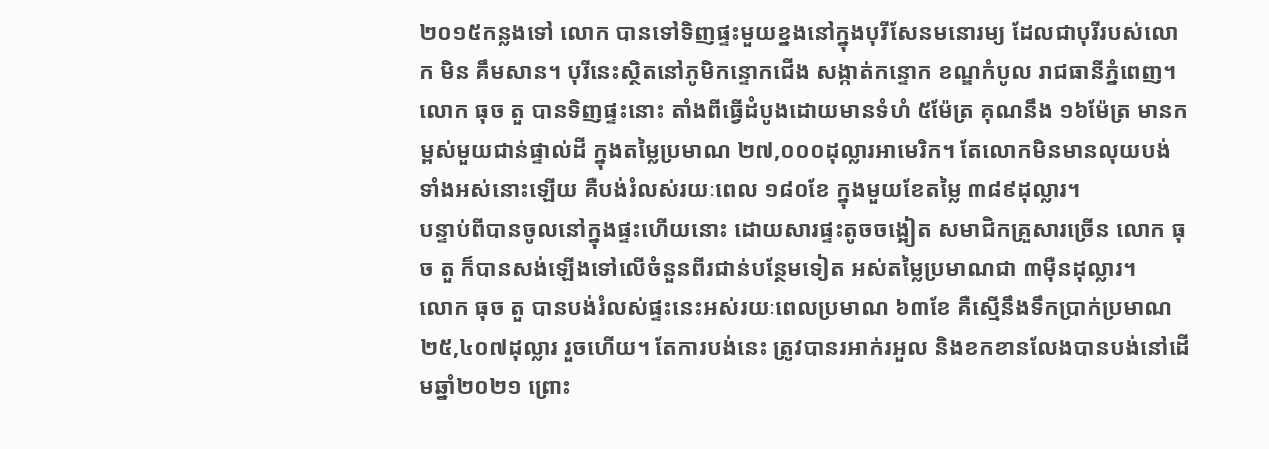២០១៥កន្លងទៅ លោក បានទៅទិញផ្ទះមួយខ្នងនៅក្នុងបុរីសែនមនោរម្យ ដែលជាបុរីរបស់លោក មិន គឹមសាន។ បុរីនេះស្ថិតនៅភូមិកន្ទោកជើង សង្កាត់កន្ទោក ខណ្ឌកំបូល រាជធានីភ្នំពេញ។
លោក ធុច តួ បានទិញផ្ទះនោះ តាំងពីធ្វើដំបូងដោយមានទំហំ ៥ម៉ែត្រ គុណនឹង ១៦ម៉ែត្រ មានកម្ពស់មួយជាន់ផ្ទាល់ដី ក្នុងតម្លៃប្រមាណ ២៧,០០០ដុល្លារអាមេរិក។ តែលោកមិនមានលុយបង់ទាំងអស់នោះឡើយ គឺបង់រំលស់រយៈពេល ១៨០ខែ ក្នុងមួយខែតម្លៃ ៣៨៩ដុល្លារ។
បន្ទាប់ពីបានចូលនៅក្នុងផ្ទះហើយនោះ ដោយសារផ្ទះតូចចង្អៀត សមាជិកគ្រួសារច្រើន លោក ធុច តួ ក៏បានសង់ឡើងទៅលើចំនួនពីរជាន់បន្ថែមទៀត អស់តម្លៃប្រមាណជា ៣ម៉ឺនដុល្លារ។
លោក ធុច តួ បានបង់រំលស់ផ្ទះនេះអស់រយៈពេលប្រមាណ ៦៣ខែ គឺស្មើនឹងទឹកប្រាក់ប្រមាណ ២៥,៤០៧ដុល្លារ រួចហើយ។ តែការបង់នេះ ត្រូវបានរអាក់រអួល និងខកខានលែងបានបង់នៅដើមឆ្នាំ២០២១ ព្រោះ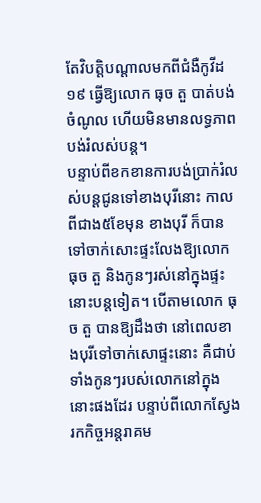តែវិបត្តិបណ្តាលមកពីជំងឺកូវីដ១៩ ធ្វើឱ្យលោក ធុច តួ បាត់បង់ចំណូល ហើយមិនមានលទ្ធភាពបង់រំលស់បន្ត។
បន្ទាប់ពីខកខានការបង់ប្រាក់រំលស់បន្តជូនទៅខាងបុរីនោះ កាលពីជាង៥ខែមុន ខាងបុរី ក៏បានទៅចាក់សោះផ្ទះលែងឱ្យលោក ធុច តួ និងកូនៗរស់នៅក្នុងផ្ទះនោះបន្តទៀត។ បើតាមលោក ធុច តួ បានឱ្យដឹងថា នៅពេលខាងបុរីទៅចាក់សោផ្ទះនោះ គឺជាប់ទាំងកូនៗរបស់លោកនៅក្នុងនោះផងដែរ បន្ទាប់ពីលោកស្វែងរកកិច្ចអន្តរាគម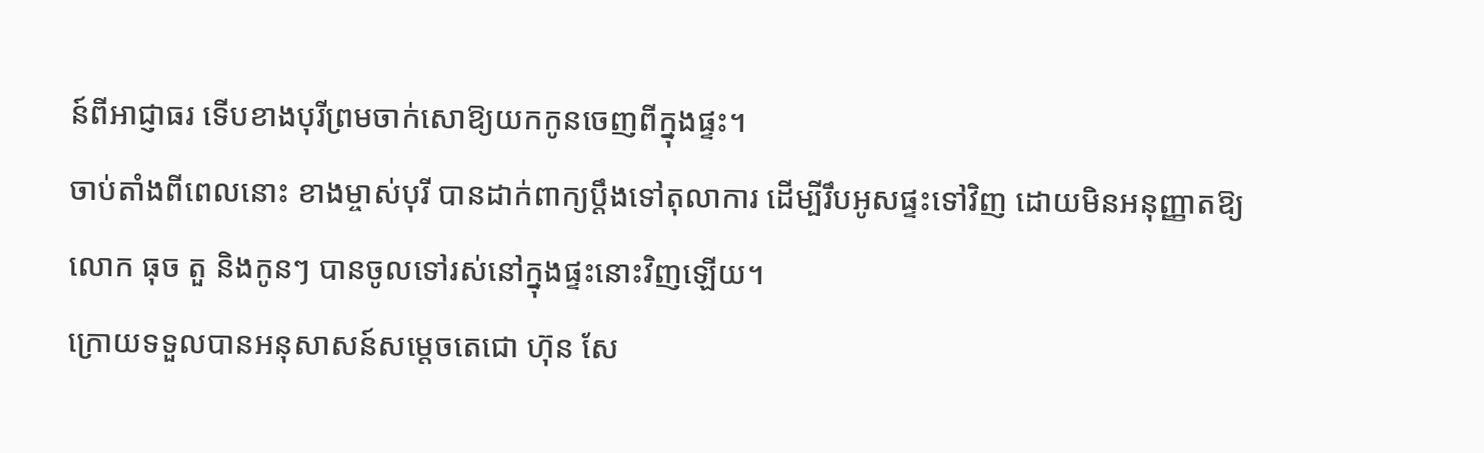ន៍ពីអាជ្ញាធរ ទើបខាងបុរីព្រមចាក់សោឱ្យយកកូនចេញពីក្នុងផ្ទះ។
ចាប់តាំងពីពេលនោះ ខាងម្ចាស់បុរី បានដាក់ពាក្យប្តឹងទៅតុលាការ ដើម្បីរឹបអូសផ្ទះទៅវិញ ដោយមិនអនុញ្ញាតឱ្យលោក ធុច តួ និងកូនៗ បានចូលទៅរស់នៅក្នុងផ្ទះនោះវិញឡើយ។
ក្រោយទទួលបានអនុសាសន៍សម្តេចតេជោ ហ៊ុន សែ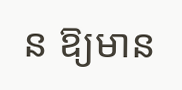ន ឱ្យមាន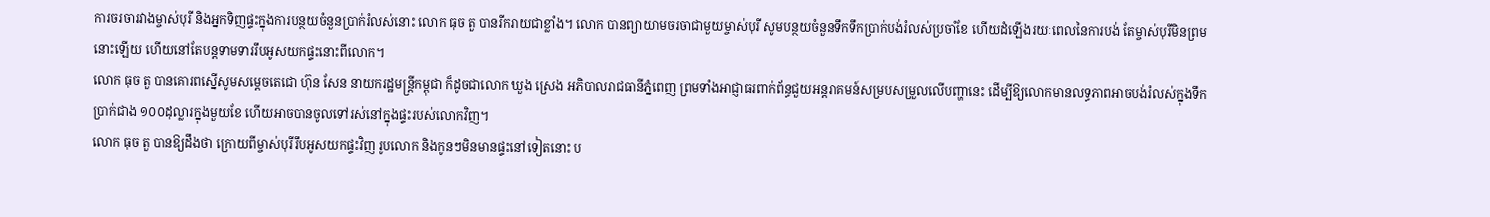ការចរចារវាងម្ចាស់បុរី និងអ្នកទិញផ្ទះក្នុងការបន្ថយចំនួនប្រាក់រំលស់នោះ លោក ធុច តួ បានរីករាយជាខ្លាំង។ លោក បានព្យាយាមចរចាជាមួយម្ចាស់បុរី សូមបន្ថយចំនួនទឹកទឹកប្រាក់បង់រំលស់ប្រចាំខែ ហើយដំឡើងរយៈពេលនៃការបង់ តែម្ចាស់បុរីមិនព្រមនោះឡើយ ហើយនៅតែបន្តទាមទាររឹបអូសយកផ្ទះនោះពីលោក។
លោក ធុច តួ បានគោរពស្នើសូមសម្តេចតេជោ ហ៊ុន សែន នាយករដ្ឋមន្ត្រីកម្ពុជា ក៏ដូចជាលោក ឃួង ស្រេង អភិបាលរាជធានីភ្នំពេញ ព្រមទាំងអាជ្ញាធរពាក់ព័ន្ធជួយអន្តរាគមន៍សម្របសម្រួលលើបញ្ហានេះ ដើម្បីឱ្យលោកមានលទ្ធភាពអាចបង់រំលស់ក្នុងទឹកប្រាក់ជាង ១០០ដុល្លារក្នុងមួយខែ ហើយអាចបានចូលទៅរស់នៅក្នុងផ្ទះរបស់លោកវិញ។
លោក ធុច តួ បានឱ្យដឹងថា ក្រោយពីម្ចាស់បុរីរឹបអូសយកផ្ទះវិញ រូបលោក និងកូនៗមិនមានផ្ទះនៅទៀតនោះ ប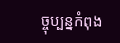ច្ចុប្បន្នកំពុង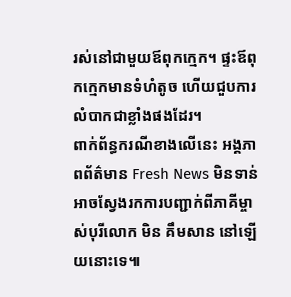រស់នៅជាមួយឪពុកក្មេក។ ផ្ទះឪពុកក្មេកមានទំហំតូច ហើយជួបការលំបាកជាខ្លាំងផងដែរ។
ពាក់ព័ន្ធករណីខាងលើនេះ អង្គភាពព័ត៌មាន Fresh News មិនទាន់អាចស្វែងរកការបញ្ជាក់ពីភាគីម្ចាស់បុរីលោក មិន គឹមសាន នៅឡើយនោះទេ៕